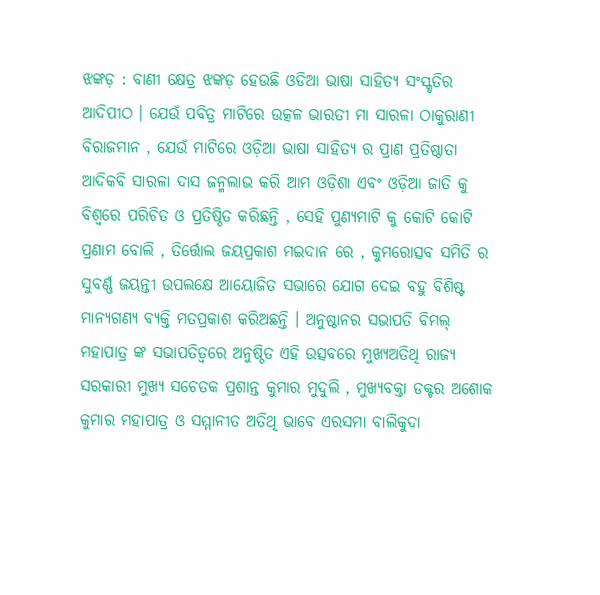ଝଙ୍କଡ଼ : ବାଣୀ କ୍ଷେତ୍ର ଝଙ୍କଡ଼ ହେଉଛି ଓଡିଆ ଭାଷା ସାହିତ୍ୟ ସଂସ୍କୃତିର ଆଦିପୀଠ । ଯେଉଁ ପବିତ୍ର ମାଟିରେ ଉତ୍କଳ ଭାରତୀ ମା ସାରଳା ଠାକୁରାଣୀ ବିରାଜମାନ , ଯେଉଁ ମାଟିରେ ଓଡ଼ିଆ ଭାଷା ସାହିତ୍ୟ ର ପ୍ରାଣ ପ୍ରତିଷ୍ଠାତା ଆଦିକବି ସାରଳା ଦାସ ଜନ୍ମଲାଭ କରି ଆମ ଓଡ଼ିଶା ଏବଂ ଓଡ଼ିଆ ଜାତି କୁ ବିଶ୍ୱରେ ପରିଚିତ ଓ ପ୍ରତିଷ୍ଠିତ କରିଛନ୍ତି , ସେହି ପୁଣ୍ୟମାଟି କୁ କୋଟି କୋଟି ପ୍ରଣାମ ବୋଲି , ତିର୍ତ୍ତୋଲ ଜୟପ୍ରକାଶ ମଇଦାନ ରେ , କୁମରୋତ୍ସବ ସମିତି ର ସୁବର୍ଣ୍ଣ ଜୟନ୍ତୀ ଉପଲକ୍ଷେ ଆୟୋଜିତ ସଭାରେ ଯୋଗ ଦେଇ ବହୁ ବିଶିଷ୍ଟ ମାନ୍ୟଗଣ୍ୟ ବ୍ୟକ୍ତି ମତପ୍ରକାଶ କରିଅଛନ୍ତି । ଅନୁଷ୍ଠାନର ସଭାପତି ବିମଲ୍ ମହାପାତ୍ର ଙ୍କ ସଭାପତିତ୍ବରେ ଅନୁଷ୍ଠିତ ଏହି ଉତ୍ସବରେ ମୁଖ୍ୟଅତିଥି ରାଜ୍ୟ ସରକାରୀ ମୁଖ୍ୟ ସଚେତକ ପ୍ରଶାନ୍ତ କୁମାର ମୁଦୁଲି , ମୁଖ୍ୟବକ୍ତା ଡକ୍ଟର ଅଶୋକ କୁମାର ମହାପାତ୍ର ଓ ସମ୍ମାନୀତ ଅତିଥି ଭାବେ ଏରସମା ବାଲିକୁଦା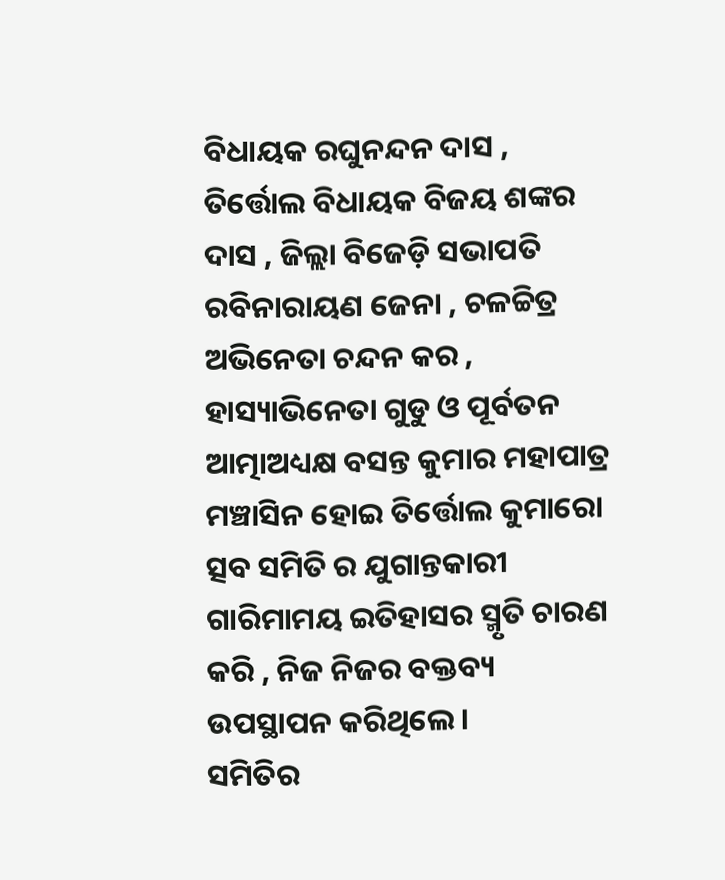ବିଧାୟକ ରଘୁନନ୍ଦନ ଦାସ , ତିର୍ତ୍ତୋଲ ବିଧାୟକ ବିଜୟ ଶଙ୍କର ଦାସ , ଜିଲ୍ଲା ବିଜେଡ଼ି ସଭାପତି ରବିନାରାୟଣ ଜେନା , ଚଳଚ୍ଚିତ୍ର ଅଭିନେତା ଚନ୍ଦନ କର , ହାସ୍ୟାଭିନେତା ଗୁଡୁ ଓ ପୂର୍ବତନ ଆତ୍ମାଅଧ୍ୟକ୍ଷ ବସନ୍ତ କୁମାର ମହାପାତ୍ର ମଞ୍ଚାସିନ ହୋଇ ତିର୍ତ୍ତୋଲ କୁମାରୋ ତ୍ସବ ସମିତି ର ଯୁଗାନ୍ତକାରୀ ଗାରିମାମୟ ଇତିହାସର ସ୍ମୃତି ଚାରଣ କରି , ନିଜ ନିଜର ବକ୍ତବ୍ୟ ଉପସ୍ଥାପନ କରିଥିଲେ।
ସମିତିର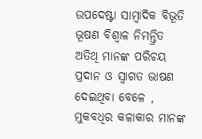ଉପଦେଷ୍ଟା ସାମ୍ବାଦିକ ବିଭୂତି ଭୂଷଣ ବିଶ୍ୱାଳ ନିମନ୍ତ୍ରିତ ଅତିଥି ମାନଙ୍କ ପରିଚୟ ପ୍ରଦାନ ଓ ସ୍ୱାଗତ ଭାଷଣ ଦେଇଥିବା ବେଳେ , ମୁକବଧିର କଳାକାର ମାନଙ୍କ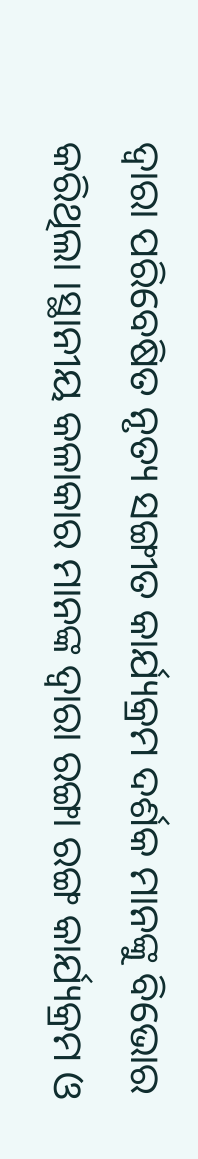ଦ୍ବାରା ପରିବେଷିତ ନୃତ୍ୟ ସଙ୍ଗୀତ କାର୍ଯ୍ୟକ୍ରମ ଦର୍ଶକ ମାନଙ୍କୁ ବିଭୋର କରିଥିଲା ।ସ୍ଥାନୀୟ କଳାକାର ମାନଙ୍କ ଦ୍ବାରା ରଙ୍ଗା ରଙ୍ଗ କାର୍ଯ୍ୟକ୍ରମ ଓ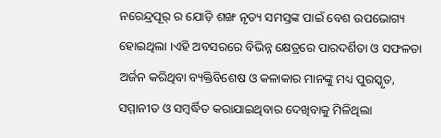ନରେନ୍ଦ୍ରପୂର୍ ର ଯୋଡ଼ି ଶଙ୍ଖ ନୃତ୍ୟ ସମସ୍ତଙ୍କ ପାଇଁ ବେଶ ଉପଭୋଗ୍ୟ ହୋଇଥିଲା ।ଏହି ଅବସରରେ ବିଭିନ୍ନ କ୍ଷେତ୍ରରେ ପାରଦର୍ଶିତା ଓ ସଫଳତା ଅର୍ଜନ କରିଥିବା ବ୍ୟକ୍ତିବିଶେଷ ଓ କଳାକାର ମାନଙ୍କୁ ମଧ୍ୟ ପୁରସ୍କୃତ, ସମ୍ମାନୀତ ଓ ସମ୍ବର୍ଦ୍ଧିତ କରାଯାଇଥିବାର ଦେଖିବାକୁ ମିଳିଥିଲା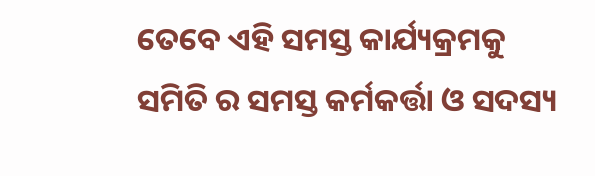ତେବେ ଏହି ସମସ୍ତ କାର୍ଯ୍ୟକ୍ରମକୁ ସମିତି ର ସମସ୍ତ କର୍ମକର୍ତ୍ତା ଓ ସଦସ୍ୟ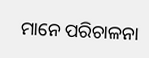ମାନେ ପରିଚାଳନା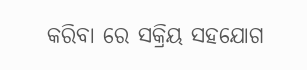କରିବା ରେ ସକ୍ରିୟ ସହଯୋଗ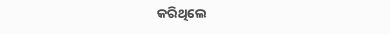କରିଥିଲେ